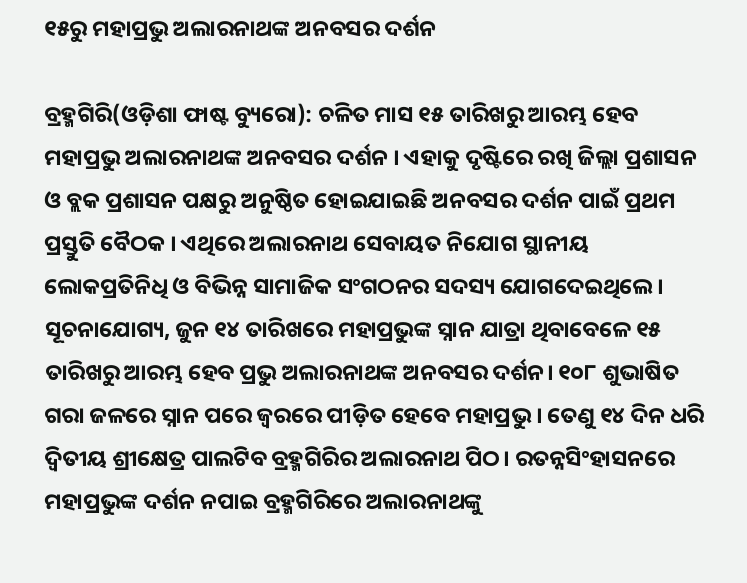୧୫ରୁ ମହାପ୍ରଭୁ ଅଲାରନାଥଙ୍କ ଅନବସର ଦର୍ଶନ

ବ୍ରହ୍ମଗିରି(ଓଡ଼ିଶା ଫାଷ୍ଟ ବ୍ୟୁରୋ): ଚଳିତ ମାସ ୧୫ ତାରିଖରୁ ଆରମ୍ଭ ହେବ ମହାପ୍ରଭୁ ଅଲାରନାଥଙ୍କ ଅନବସର ଦର୍ଶନ । ଏହାକୁ ଦୃଷ୍ଟିରେ ରଖି ଜିଲ୍ଲା ପ୍ରଶାସନ ଓ ବ୍ଲକ ପ୍ରଶାସନ ପକ୍ଷରୁ ଅନୁଷ୍ଠିତ ହୋଇଯାଇଛି ଅନବସର ଦର୍ଶନ ପାଇଁ ପ୍ରଥମ ପ୍ରସ୍ତୁତି ବୈଠକ । ଏଥିରେ ଅଲାରନାଥ ସେବାୟତ ନିଯୋଗ ସ୍ଥାନୀୟ ଲୋକପ୍ରତିନିଧି ଓ ବିଭିନ୍ନ ସାମାଜିକ ସଂଗଠନର ସଦସ୍ୟ ଯୋଗଦେଇଥିଲେ ।
ସୂଚନାଯୋଗ୍ୟ, ଜୁନ ୧୪ ତାରିଖରେ ମହାପ୍ରଭୁଙ୍କ ସ୍ନାନ ଯାତ୍ରା ଥିବାବେଳେ ୧୫ ତାରିଖରୁ ଆରମ୍ଭ ହେବ ପ୍ରଭୁ ଅଲାରନାଥଙ୍କ ଅନବସର ଦର୍ଶନ। ୧୦୮ ଶୁଭାଷିତ ଗରା ଜଳରେ ସ୍ନାନ ପରେ ଜ୍ୱରରେ ପୀଡ଼ିତ ହେବେ ମହାପ୍ରଭୁ । ତେଣୁ ୧୪ ଦିନ ଧରି ଦ୍ୱିତୀୟ ଶ୍ରୀକ୍ଷେତ୍ର ପାଲଟିବ ବ୍ରହ୍ମଗିରିର ଅଲାରନାଥ ପିଠ। ରତନ୍ନସିଂହାସନରେ ମହାପ୍ରଭୁଙ୍କ ଦର୍ଶନ ନପାଇ ବ୍ରହ୍ମଗିରିରେ ଅଲାରନାଥଙ୍କୁ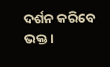ଦର୍ଶନ କରିବେ ଭକ୍ତ ।